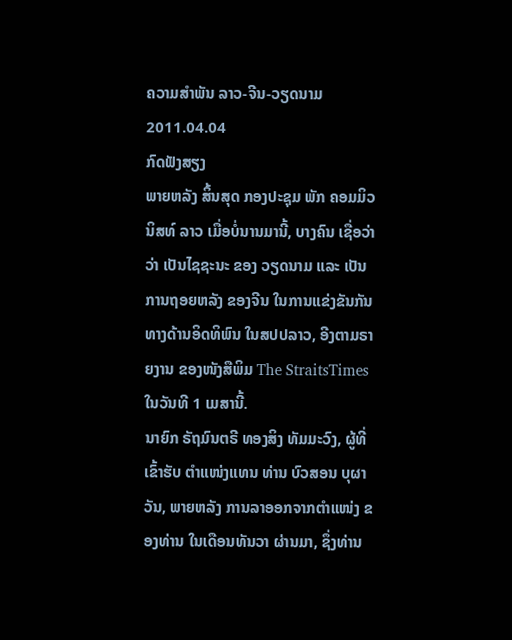ຄວາມສໍາພັນ ລາວ-ຈີນ-ວຽດນາມ
2011.04.04
ກົດຟັງສຽງ
ພາຍຫລັງ ສິ້ນສຸດ ກອງປະຊຸມ ພັກ ຄອມມິວນິສທ໌ ລາວ ເມື່ອບໍ່ນານມານີ້, ບາງຄົນ ເຊື່ອວ່າ ວ່າ ເປັນໄຊຊະນະ ຂອງ ວຽດນາມ ແລະ ເປັນການຖອຍຫລັງ ຂອງຈີນ ໃນການແຂ່ງຂັນກັນ ທາງດ້ານອິດທິພົນ ໃນສປປລາວ, ອີງຕາມຣາຍງານ ຂອງໜັງສືພິມ The StraitsTimes ໃນວັນທີ 1 ເມສານີ້.
ນາຍົກ ຣັຖມົນຕຣີ ທອງສິງ ທັມມະວົງ, ຜູ້ທີ່ເຂົ້າຮັບ ຕໍາແໜ່ງແທນ ທ່ານ ບົວສອນ ບຸຜາວັນ, ພາຍຫລັງ ການລາອອກຈາກຕໍາແໜ່ງ ຂອງທ່ານ ໃນເດືອນທັນວາ ຜ່ານມາ, ຊຶ່ງທ່ານ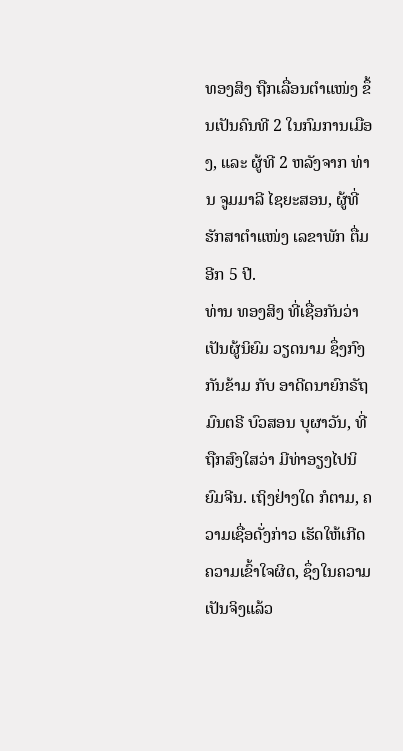ທອງສິງ ຖືກເລື່ອນຕໍາແໜ່ງ ຂຶ້ນເປັນຄົນທີ 2 ໃນກົມການເມືອງ, ແລະ ຜູ້ທີ 2 ຫລັງຈາກ ທ່ານ ຈູມມາລີ ໄຊຍະສອນ, ຜູ້ທີ່ ຮັກສາຕໍາແໜ່ງ ເລຂາພັກ ຕື່ມອີກ 5 ປີ.
ທ່ານ ທອງສິງ ທີ່ເຊື່ອກັນວ່າ ເປັນຜູ້ນິຍົມ ວຽດນາມ ຊຶ່ງກົງກັນຂ້າມ ກັບ ອາດີດນາຍົກຣັຖມົນຕຣີ ບົວສອນ ບຸຜາວັນ, ທີ່ຖືກສົງໃສວ່າ ມີທ່າອຽງໄປນິຍົມຈີນ. ເຖິງຢ່າງໃດ ກໍຕາມ, ຄວາມເຊື່ອດັ່ງກ່າວ ເຮັດໃຫ້ເກີດຄວາມເຂົ້າໃຈຜິດ, ຊຶ່ງໃນຄວາມເປັນຈິງແລ້ວ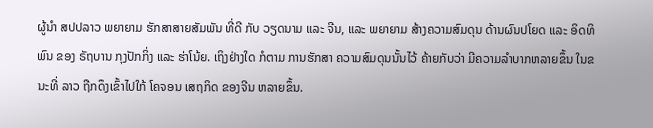ຜູ້ນໍາ ສປປລາວ ພຍາຍາມ ຮັກສາສາຍສັມພັນ ທີ່ດີ ກັບ ວຽດນາມ ແລະ ຈີນ, ແລະ ພຍາຍາມ ສ້າງຄວາມສົມດຸນ ດ້ານຜົນປໂຍດ ແລະ ອິດທິພົນ ຂອງ ຣັຖບານ ກຸງປັກກິ່ງ ແລະ ຮ່າໂນ້ຍ. ເຖິງຢ່າງໃດ ກໍຕາມ ການຮັກສາ ຄວາມສົມດຸນນັ້ນໄວ້ ຄ້າຍກັບວ່າ ມີຄວາມລໍາບາກຫລາຍຂຶ້ນ ໃນຂນະທີ່ ລາວ ຖືກດຶງເຂົ້າໄປໃກ້ ໂຄຈອນ ເສຖກິດ ຂອງຈີນ ຫລາຍຂຶ້ນ.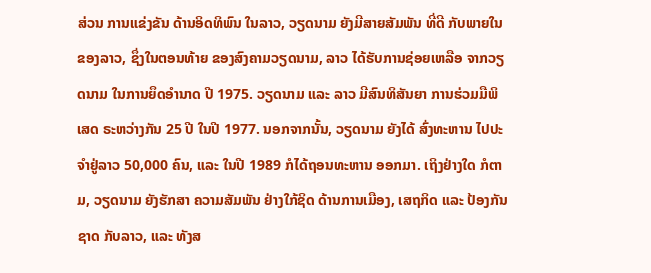ສ່ວນ ການແຂ່ງຂັນ ດ້ານອິດທິພົນ ໃນລາວ, ວຽດນາມ ຍັງມີສາຍສັມພັນ ທີ່ດີ ກັບພາຍໃນ ຂອງລາວ, ຊຶ່ງໃນຕອນທ້າຍ ຂອງສົງຄາມວຽດນາມ, ລາວ ໄດ້ຮັບການຊ່ອຍເຫລືອ ຈາກວຽດນາມ ໃນການຍຶດອໍານາດ ປີ 1975. ວຽດນາມ ແລະ ລາວ ມີສົນທິສັນຍາ ການຮ່ວມມືພິເສດ ຣະຫວ່າງກັນ 25 ປີ ໃນປີ 1977. ນອກຈາກນັ້ນ, ວຽດນາມ ຍັງໄດ້ ສົ່ງທະຫານ ໄປປະຈໍາຢູ່ລາວ 50,000 ຄົນ, ແລະ ໃນປີ 1989 ກໍໄດ້ຖອນທະຫານ ອອກມາ. ເຖິງຢ່າງໃດ ກໍຕາມ, ວຽດນາມ ຍັງຮັກສາ ຄວາມສັມພັນ ຢ່າງໃກ້ຊິດ ດ້ານການເມືອງ, ເສຖກິດ ແລະ ປ້ອງກັນຊາດ ກັບລາວ, ແລະ ທັງສ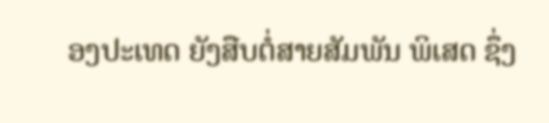ອງປະເທດ ຍັງສືບຕໍ່ສາຍສັມພັນ ພິເສດ ຊຶ່ງ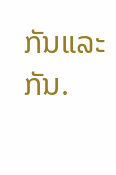ກັນແລະກັນ.